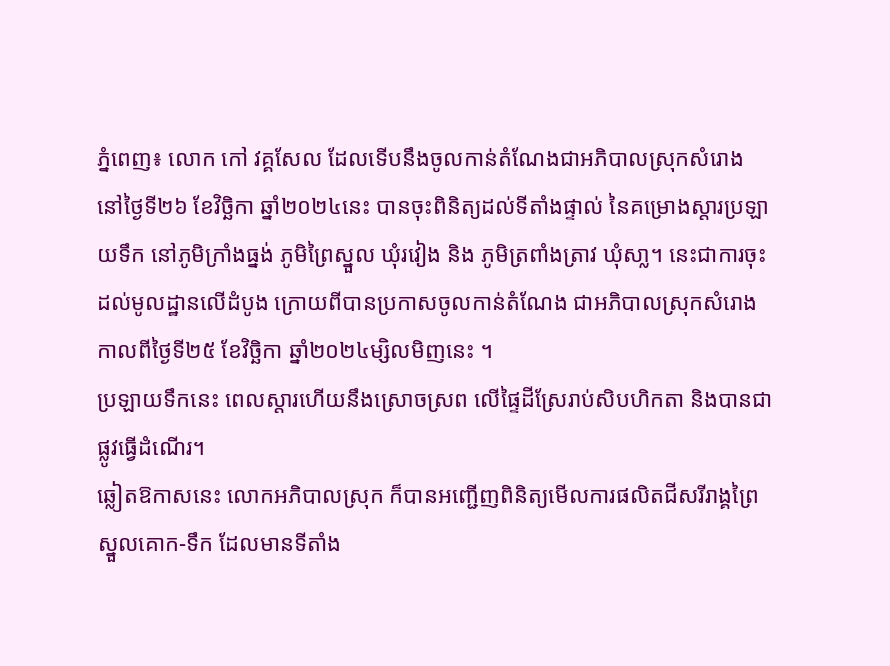ភ្នំពេញ៖ លោក កៅ វគ្គសែល ដែលទើបនឹងចូលកាន់តំណែងជាអភិបាលស្រុកសំរោង នៅថ្ងៃទី២៦ ខែវិច្ឆិកា ឆ្នាំ២០២៤នេះ បានចុះពិនិត្យដល់ទីតាំងផ្ទាល់ នៃគម្រោងស្តារប្រឡាយទឹក នៅភូមិក្រាំងធ្នង់ ភូមិព្រៃស្នួល ឃុំរវៀង និង ភូមិត្រពាំងត្រាវ ឃុំសា្ល។ នេះជាការចុះដល់មូលដ្ឋានលើដំបូង ក្រោយពីបានប្រកាសចូលកាន់តំណែង ជាអភិបាលស្រុកសំរោង កាលពីថ្ងៃទី២៥ ខែវិច្ឆិកា ឆ្នាំ២០២៤ម្សិលមិញនេះ ។
ប្រឡាយទឹកនេះ ពេលស្តារហើយនឹងស្រោចស្រព លើផ្ទៃដីស្រែរាប់សិបហិកតា និងបានជាផ្លូវធ្វើដំណើរ។
ឆ្លៀតឱកាសនេះ លោកអភិបាលស្រុក ក៏បានអញ្ជើញពិនិត្យមើលការផលិតជីសរីរាង្គព្រៃស្នួលគោក-ទឹក ដែលមានទីតាំង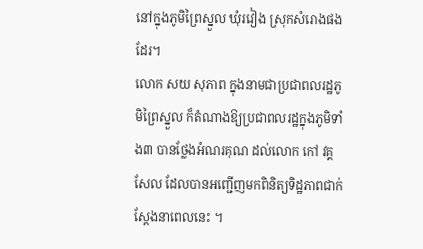នៅក្នុងភូមិព្រៃស្នួល ឃុំរវៀង ស្រុកសំរោងផងដែរ។
លោក សយ សុភាព ក្នុងនាមជាប្រជាពលរដ្ឋភូមិព្រៃស្នួល ក៏តំណាងឱ្យប្រជាពលរដ្ឋក្នុងភូមិទាំង៣ បានថ្លែងអំណរគុណ ដល់លោក កៅ វគ្គសែល ដែលបានអញ្ជើញមកពិនិត្យទិដ្ឋភាពជាក់ស្ដែងនាពេលនេះ ។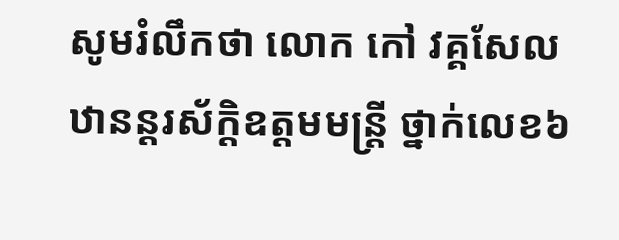សូមរំលឹកថា លោក កៅ វគ្គសែល ឋានន្តរស័ក្តិឧត្តមមន្ត្រី ថ្នាក់លេខ៦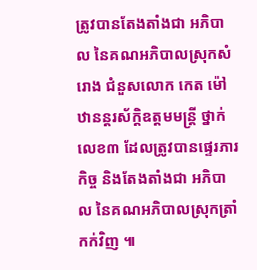ត្រូវបានតែងតាំងជា អភិបាល នៃគណអភិបាលស្រុកសំរោង ជំនួសលោក កេត ម៉ៅ ឋានន្តរស័ក្តិឧត្តមមន្ត្រី ថ្នាក់លេខ៣ ដែលត្រូវបានផ្ទេរភារកិច្ច និងតែងតាំងជា អភិបាល នៃគណអភិបាលស្រុកត្រាំកក់វិញ ៕